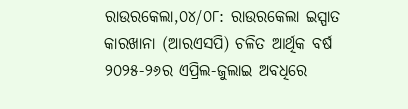ରାଉରକେଲା,୦୪/୦୮: ରାଉରକେଲା ଇସ୍ପାତ କାରଖାନା (ଆରଏସପି) ଚଳିତ ଆର୍ଥିକ ବର୍ଷ ୨୦୨୫-୨୬ର ଏପ୍ରିଲ-ଜୁଲାଇ ଅବଧିରେ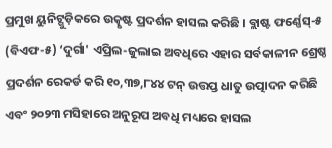ପ୍ରମୁଖ ୟୁନିଟ୍ଗୁଡ଼ିକରେ ଉତ୍କୃଷ୍ଟ ପ୍ରଦର୍ଶନ ହାସଲ କରିଛି । ବ୍ଲାଷ୍ଟ ଫର୍ଣ୍ଣେସ୍-୫ (ବିଏଫ-୫) ‘ଦୁର୍ଗା' ଏପ୍ରିଲ-ଜୁଲାଇ ଅବଧିରେ ଏହାର ସର୍ବକାଳୀନ ଶ୍ରେଷ୍ଠ ପ୍ରଦର୍ଶନ ରେକର୍ଡ କରି ୧୦,୩୭,୮୪୪ ଟନ୍ ଉତ୍ତପ୍ତ ଧାତୁ ଉତ୍ପାଦନ କରିଛି ଏବଂ ୨୦୨୩ ମସିହାରେ ଅନୁରୂପ ଅବଧି ମଧ୍ୟରେ ହାସଲ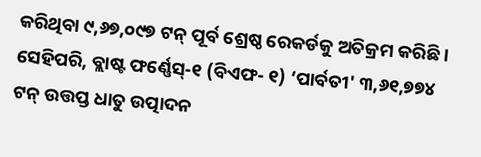କରିଥିବା ୯,୬୭,୦୯୭ ଟନ୍ ପୂର୍ବ ଶ୍ରେଷ୍ଠ ରେକର୍ଡକୁ ଅତିକ୍ରମ କରିଛି ।
ସେହିପରି, ବ୍ଲାଷ୍ଟ ଫର୍ଣ୍ଣେସ୍-୧ (ବିଏଫ- ୧) ‘ପାର୍ବତୀ' ୩,୬୧,୭୭୪ ଟନ୍ ଉତ୍ତପ୍ତ ଧାତୁ ଉତ୍ପାଦନ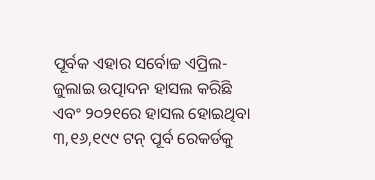ପୂର୍ବକ ଏହାର ସର୍ବୋଚ୍ଚ ଏପ୍ରିଲ-ଜୁଲାଇ ଉତ୍ପାଦନ ହାସଲ କରିଛି ଏବଂ ୨୦୨୧ରେ ହାସଲ ହୋଇଥିବା ୩,୧୬,୧୯୯ ଟନ୍ ପୂର୍ବ ରେକର୍ଡକୁ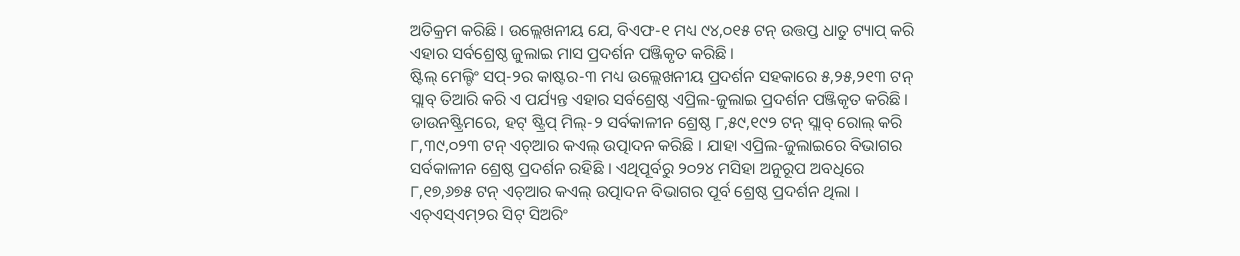ଅତିକ୍ରମ କରିଛି । ଉଲ୍ଲେଖନୀୟ ଯେ, ବିଏଫ-୧ ମଧ୍ୟ ୯୪,୦୧୫ ଟନ୍ ଉତ୍ତପ୍ତ ଧାତୁ ଟ୍ୟାପ୍ କରି ଏହାର ସର୍ବଶ୍ରେଷ୍ଠ ଜୁଲାଇ ମାସ ପ୍ରଦର୍ଶନ ପଞ୍ଜିକୃତ କରିଛି ।
ଷ୍ଟିଲ୍ ମେଲ୍ଟିଂ ସପ୍-୨ର କାଷ୍ଟର-୩ ମଧ୍ୟ ଉଲ୍ଲେଖନୀୟ ପ୍ରଦର୍ଶନ ସହକାରେ ୫,୨୫,୨୧୩ ଟନ୍ ସ୍ଲାବ୍ ତିଆରି କରି ଏ ପର୍ଯ୍ୟନ୍ତ ଏହାର ସର୍ବଶ୍ରେଷ୍ଠ ଏପ୍ରିଲ-ଜୁଲାଇ ପ୍ରଦର୍ଶନ ପଞ୍ଜିକୃତ କରିଛି । ଡାଉନଷ୍ଟ୍ରିମରେ, ହଟ୍ ଷ୍ଟ୍ରିପ୍ ମିଲ୍-୨ ସର୍ବକାଳୀନ ଶ୍ରେଷ୍ଠ ୮,୫୯,୧୯୨ ଟନ୍ ସ୍ଲାବ୍ ରୋଲ୍ କରି ୮,୩୯,୦୨୩ ଟନ୍ ଏଚ୍ଆର କଏଲ୍ ଉତ୍ପାଦନ କରିଛି । ଯାହା ଏପ୍ରିଲ-ଜୁଲାଇରେ ବିଭାଗର ସର୍ବକାଳୀନ ଶ୍ରେଷ୍ଠ ପ୍ରଦର୍ଶନ ରହିଛି । ଏଥିପୂର୍ବରୁ ୨୦୨୪ ମସିହା ଅନୁରୂପ ଅବଧିରେ ୮,୧୭,୬୭୫ ଟନ୍ ଏଚ୍ଆର କଏଲ୍ ଉତ୍ପାଦନ ବିଭାଗର ପୂର୍ବ ଶ୍ରେଷ୍ଠ ପ୍ରଦର୍ଶନ ଥିଲା । ଏଚ୍ଏସ୍ଏମ୍୨ର ସିଟ୍ ସିଅରିଂ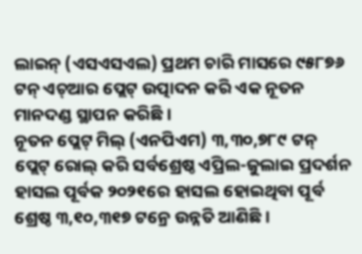ଲାଇନ୍ (ଏସଏସଏଲ) ପ୍ରଥମ ଚାରି ମାସରେ ୯୫୮୭୬ ଟନ୍ ଏଚ୍ଆର ପ୍ଲେଟ୍ ଉତ୍ପାଦନ କରି ଏକ ନୂତନ ମାନଦଣ୍ଡ ସ୍ଥାପନ କରିଛି ।
ନୂତନ ପ୍ଲେଟ୍ ମିଲ୍ (ଏନପିଏମ) ୩,୩୦,୭୮୯ ଟନ୍ ପ୍ଲେଟ୍ ରୋଲ୍ କରି ସର୍ବଶ୍ରେଷ୍ଠ ଏପ୍ରିଲ-ଜୁଲାଇ ପ୍ରଦର୍ଶନ ହାସଲ ପୂର୍ବକ ୨୦୨୧ରେ ହାସଲ ହୋଇଥିବା ପୂର୍ବ ଶ୍ରେଷ୍ଠ ୩,୧୦,୩୧୭ ଟନ୍ରେ ଉନ୍ନତି ଆଣିଛି ।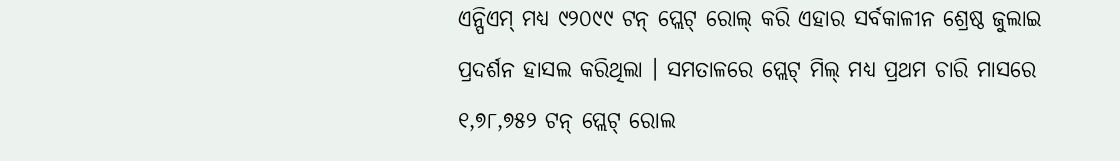ଏନ୍ପିଏମ୍ ମଧ୍ୟ ୯୨୦୯୯ ଟନ୍ ପ୍ଲେଟ୍ ରୋଲ୍ କରି ଏହାର ସର୍ବକାଳୀନ ଶ୍ରେଷ୍ଠ ଜୁଲାଇ ପ୍ରଦର୍ଶନ ହାସଲ କରିଥିଲା । ସମତାଳରେ ପ୍ଲେଟ୍ ମିଲ୍ ମଧ୍ୟ ପ୍ରଥମ ଚାରି ମାସରେ ୧,୭୮,୭୫୨ ଟନ୍ ପ୍ଲେଟ୍ ରୋଲ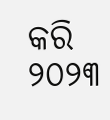କରି ୨୦୨୩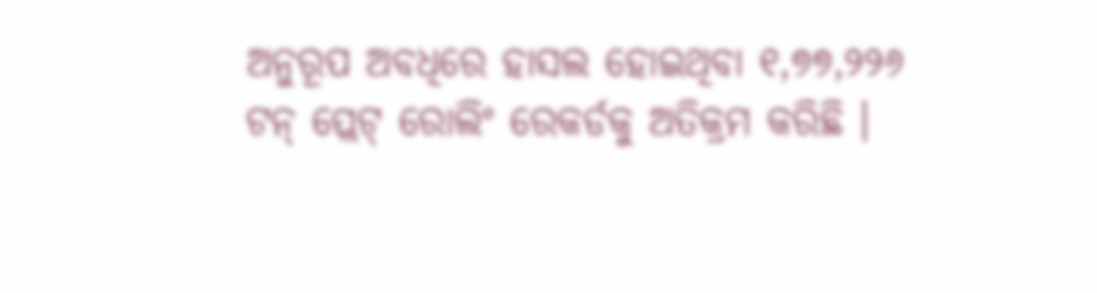ଅନୁରୂପ ଅବଧିରେ ହାସଲ ହୋଇଥିବା ୧,୭୭,୨୨୬ ଟନ୍ ପ୍ଲେଟ୍ ରୋଲିଂ ରେକର୍ଡକୁ ଅତିକ୍ରମ କରିଛି ।